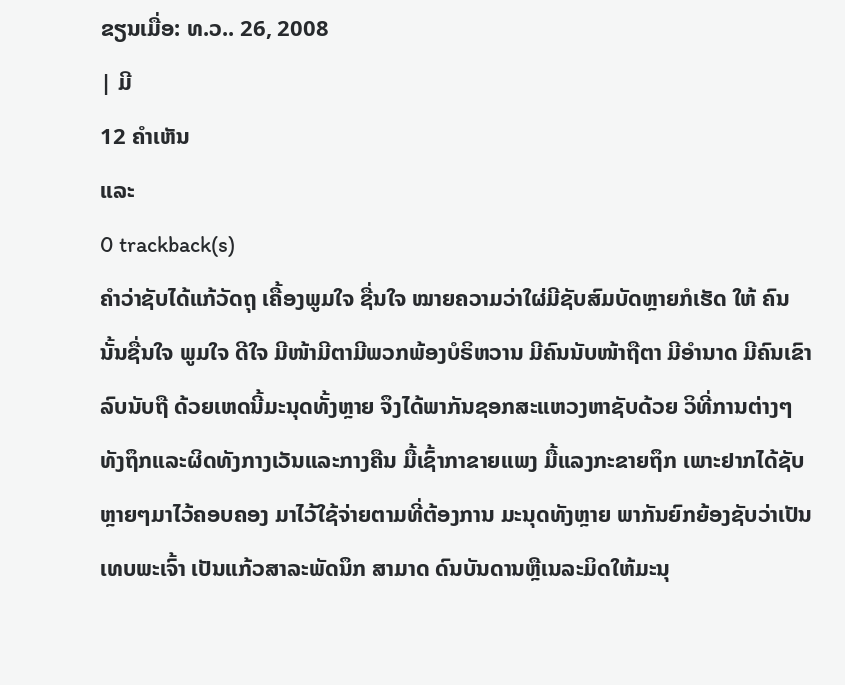ຂຽນເມື່ອ: ທ.ວ.. 26, 2008
| ມີ
12 ຄຳເຫັນ
ແລະ
0 trackback(s)
ຄຳວ່າຊັບໄດ້ແກ້ວັດຖຸ ເຄື້ອງພູມໃຈ ຊື່ນໃຈ ໝາຍຄວາມວ່າໃຜ່ມີຊັບສົມບັດຫຼາຍກໍເຮັດ ໃຫ້ ຄົນນັ້ນຊື່ນໃຈ ພູມໃຈ ດີໃຈ ມີໜ້າມີຕາມີພວກພ້ອງບໍຣິຫວານ ມີຄົນນັບໜ້າຖືຕາ ມີອຳນາດ ມີຄົນເຂົາລົບນັບຖື ດ້ວຍເຫດນີ້ມະນຸດທັ້ງຫຼາຍ ຈຶງໄດ້ພາກັນຊອກສະແຫວງຫາຊັບດ້ວຍ ວິທີ່ການຕ່າງໆ ທັງຖຶກແລະຜິດທັງກາງເວັນແລະກາງຄືນ ມື້ເຊົ້າກາຂາຍແພງ ມື້ແລງກະຂາຍຖຶກ ເພາະຢາກໄດ້ຊັບຫຼາຍໆມາໄວ້ຄອບຄອງ ມາໄວ້ໃຊ້ຈ່າຍຕາມທີ່ຕ້ອງການ ມະນຸດທັງຫຼາຍ ພາກັນຍົກຍ້ອງຊັບວ່າເປັນເທບພະເຈົ້າ ເປັນແກ້ວສາລະພັດນຶກ ສາມາດ ດົນບັນດານຫຼືເນລະມິດໃຫ້ມະນຸ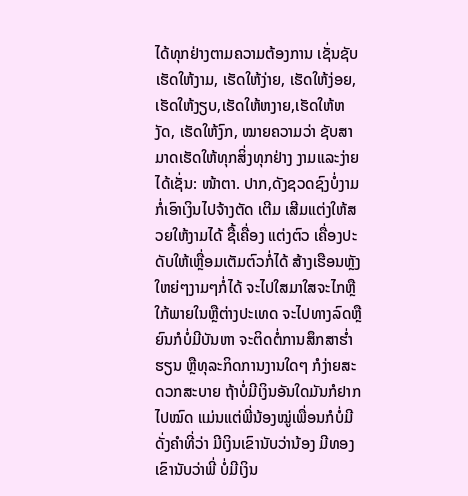ໄດ້ທຸກຢ່າງຕາມຄວາມຕ້ອງການ ເຊັ່ນຊັບເຮັດໃຫ້ງາມ, ເຮັດໃຫ້ງ່າຍ, ເຮັດໃຫ້ງ່ອຍ,ເຮັດໃຫ້ງຽບ,ເຮັດໃຫ້ຫງາຍ,ເຮັດໃຫ້ຫງັດ, ເຮັດໃຫ້ງົກ, ໝາຍຄວາມວ່າ ຊັບສາມາດເຮັດໃຫ້ທຸກສິ່ງທຸກຢ່າງ ງາມແລະງ່າຍໄດ້ເຊັ່ນ: ໜ້າຕາ. ປາກ,ດັງຊວດຊົງບໍ່ງາມກໍ່ເອົາເງິນໄປຈ້າງຕັດ ເຕີມ ເສີມແຕ່ງໃຫ້ສວຍໃຫ້ງາມໄດ້ ຊື້ເຄື່ອງ ແຕ່ງຕົວ ເຄື່ອງປະດັບໃຫ້ເຫຼື່ອມເຕັມຕົວກໍ່ໄດ້ ສ້າງເຮືອນຫຼັງໃຫຍ່ໆງາມໆກໍ່ໄດ້ ຈະໄປໃສມາໃສຈະໄກຫຼືໃກ້ພາຍໃນຫຼືຕ່າງປະເທດ ຈະໄປທາງລົດຫຼືຍົນກໍບໍ່ມີບັນຫາ ຈະຕິດຕໍ່ການສຶກສາຮໍ່າຮຽນ ຫຼືທຸລະກິດການງານໃດໆ ກໍງ່າຍສະດວກສະບາຍ ຖ້າບໍ່ມີເງິນອັນໃດມັນກໍຢາກໄປໝົດ ແມ່ນແຕ່ພີ່ນ້ອງໝູ່ເພື່ອນກໍບໍ່ມີ ດັ່ງຄຳທີ່ວ່າ ມີເງິນເຂົານັບວ່ານ້ອງ ມີທອງເຂົານັບວ່າພີ່ ບໍ່ມີເງິນ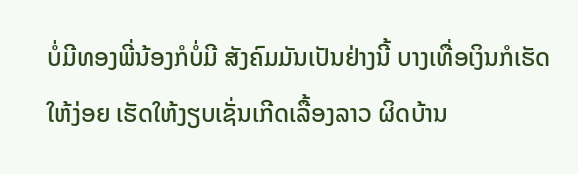ບໍ່ມີທອງພີ່ນ້ອງກໍບໍ່ມີ ສັງຄົມມັນເປັນຢ່າງນີ້ ບາງເທື່ອເງິນກໍເຮັດໃຫ້ງ່ອຍ ເຮັດໃຫ້ງຽບເຊັ່ນເກີດເລື້ອງລາວ ຜິດບ້ານ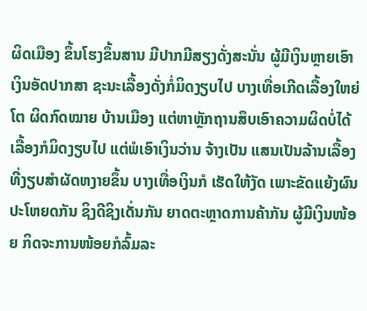ຜິດເມືອງ ຂຶ້ນໂຮງຂຶ້ນສານ ມີປາກມີສຽງດັ່ງສະນັ່ນ ຜູ້ມີເງິນຫຼາຍເອົາ ເງິນອັດປາກສາ ຊະນະເລື້ອງດັ່ງກໍ່ມິດງຽບໄປ ບາງເທື່ອເກີດເລື້ອງໃຫຍ່ໂຕ ຜິດກົດໝາຍ ບ້ານເມືອງ ແຕ່ຫາຫຼັກຖານສຶບເອົາຄວາມຜິດບໍ່ໄດ້ເລື້ອງກໍມິດງຽບໄປ ແຕ່ພໍເອົາເງິນວ່ານ ຈ້າງເປັນ ແສນເປັນລ້ານເລື້ອງທີ່ງຽບສຳຜັດຫງາຍຂຶ້ນ ບາງເທື່ອເງິນກໍ ເຮັດໃຫ້ງັດ ເພາະຂັດແຍ້ງຜົນປະໂຫຍດກັນ ຊິງດີຊິງເດັ່ນກັນ ຍາດຕະຫຼາດການຄ້າກັນ ຜູ້ມີເງິນໜ້ອຍ ກິດຈະການໜ້ອຍກໍລົ້ມລະ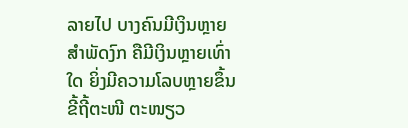ລາຍໄປ ບາງຄົນມີເງິນຫຼາຍສຳພັດງົກ ຄືມີເງິນຫຼາຍເທົ່າໃດ ຍິ່ງມີຄວາມໂລບຫຼາຍຂຶ້ນ ຂີ້ຖີ້ຕະໜີ ຕະໜຽວ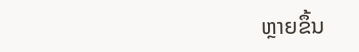ຫຼາຍຂຶ້ນ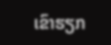ເຂົາຮຽກ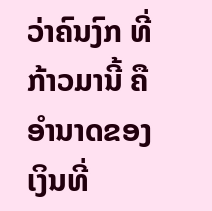ວ່າຄົນງົກ ທີ່ກ້າວມານີ້ ຄືອຳນາດຂອງເງິນທີ່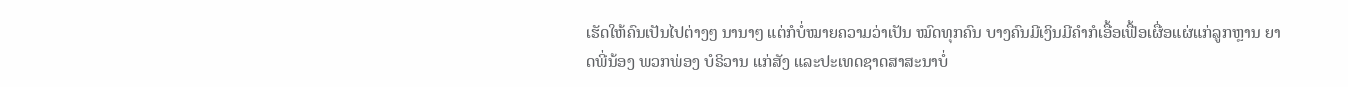ເຮັດໃຫ້ຄົນເປັນໄປຕ່າງໆ ນານາໆ ແຕ່ກໍບໍ່ໝາຍຄວາມວ່າເປັນ ໝົດທຸກຄົນ ບາງຄົນມີເງິນມີຄຳກໍເອື້ອເຟື້ອເຜື່ອແຜ່ແກ່ລູກຫຼານ ຍາດພີ່ນ້ອງ ພວກພ່ອງ ບໍຣິວານ ແກ່ສັງ ແລະປະເທດຊາດສາສະນາບໍ່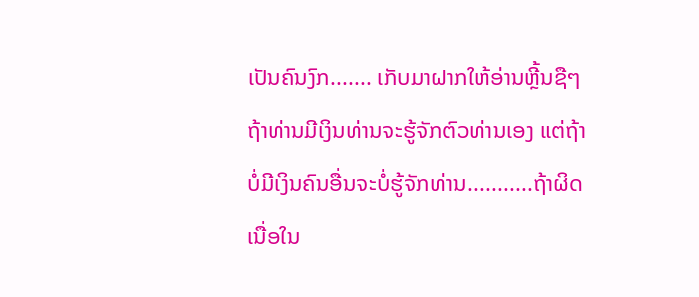ເປັນຄົນງົກ....... ເກັບມາຝາກໃຫ້ອ່ານຫຼີ້ນຊືໆ
ຖ້າທ່ານມີເງິນທ່ານຈະຮູ້ຈັກຕົວທ່ານເອງ ແຕ່ຖ້າບໍ່ມີເງິນຄົນອື່ນຈະບໍ່ຮູ້ຈັກທ່ານ...........ຖ້າຜິດເນື່ອໃນ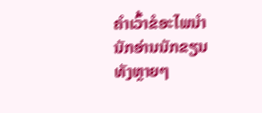ຄຳເວົ້າຂໍອະໄພນຳນັກອ່ານນັກຂຽນທັງຫຼາຍໆ